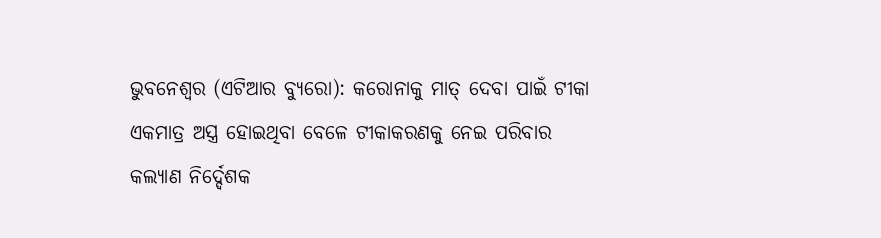ଭୁବନେଶ୍ୱର (ଏଟିଆର ବ୍ୟୁରୋ): କରୋନାକୁ ମାତ୍ ଦେବା ପାଇଁ ଟୀକା ଏକମାତ୍ର ଅସ୍ତ୍ର ହୋଇଥିବା ବେଳେ ଟୀକାକରଣକୁ ନେଇ ପରିବାର କଲ୍ୟାଣ ନିର୍ଦ୍ଦେଶକ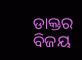ଡାକ୍ତର ବିଜୟ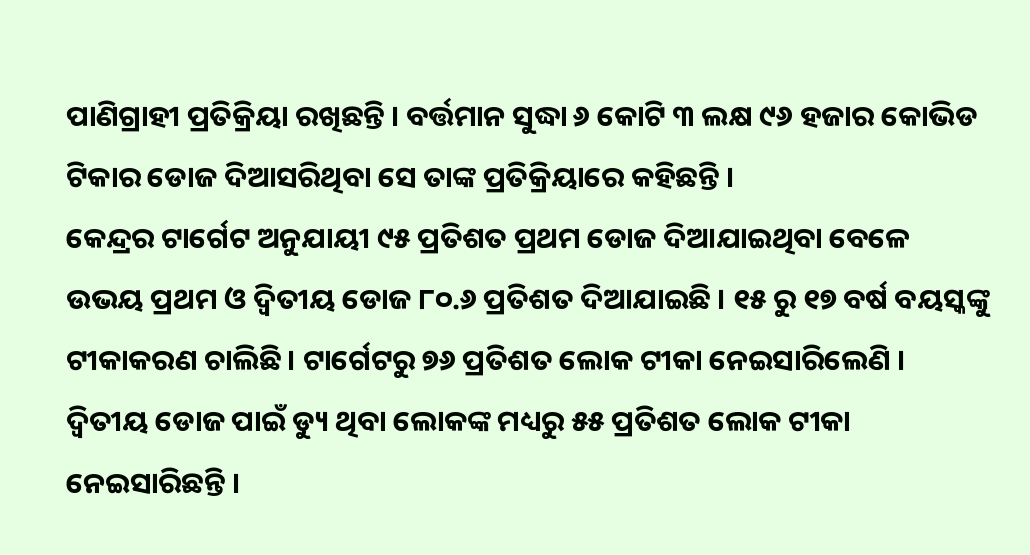ପାଣିଗ୍ରାହୀ ପ୍ରତିକ୍ରିୟା ରଖିଛନ୍ତି । ବର୍ତ୍ତମାନ ସୁଦ୍ଧା ୬ କୋଟି ୩ ଲକ୍ଷ ୯୬ ହଜାର କୋଭିଡ ଟିକାର ଡୋଜ ଦିଆସରିଥିବା ସେ ତାଙ୍କ ପ୍ରତିକ୍ରିୟାରେ କହିଛନ୍ତି ।
କେନ୍ଦ୍ରର ଟାର୍ଗେଟ ଅନୁଯାୟୀ ୯୫ ପ୍ରତିଶତ ପ୍ରଥମ ଡୋଜ ଦିଆଯାଇଥିବା ବେଳେ ଉଭୟ ପ୍ରଥମ ଓ ଦ୍ୱିତୀୟ ଡୋଜ ୮୦.୬ ପ୍ରତିଶତ ଦିଆଯାଇଛି । ୧୫ ରୁ ୧୭ ବର୍ଷ ବୟସ୍କଙ୍କୁ ଟୀକାକରଣ ଚାଲିଛି । ଟାର୍ଗେଟରୁ ୭୬ ପ୍ରତିଶତ ଲୋକ ଟୀକା ନେଇସାରିଲେଣି ।
ଦ୍ୱିତୀୟ ଡୋଜ ପାଇଁ ଡ୍ୟୁ ଥିବା ଲୋକଙ୍କ ମଧ୍ୟରୁ ୫୫ ପ୍ରତିଶତ ଲୋକ ଟୀକା ନେଇସାରିଛନ୍ତି ।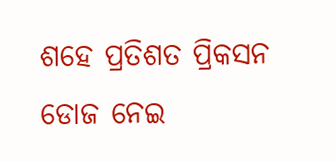ଶହେ ପ୍ରତିଶତ ପ୍ରିକସନ ଡୋଜ ନେଇ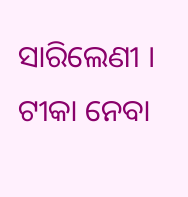ସାରିଲେଣୀ । ଟୀକା ନେବା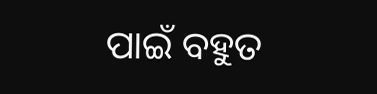ପାଇଁ ବହୁତ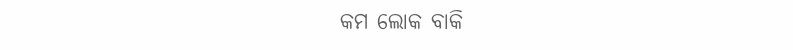କମ ଲୋକ ବାକି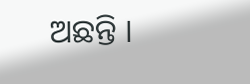ଅଛନ୍ତି ।